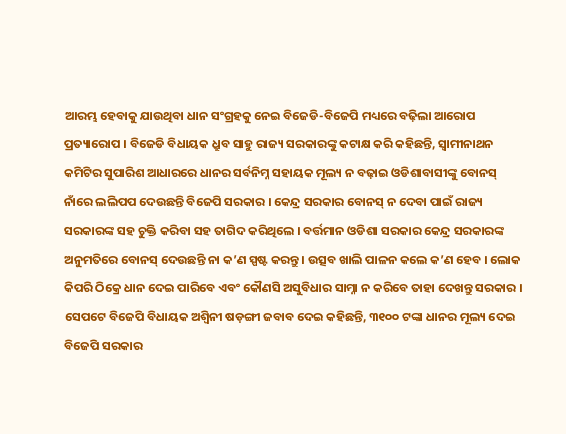ଆରମ୍ଭ ହେବାକୁ ଯାଉଥିବା ଧାନ ସଂଗ୍ରହକୁ ନେଇ ବିଜେଡି-ବିଜେପି ମଧ୍ୟରେ ବଢ଼ିଲା ଆରୋପ ପ୍ରତ୍ୟାରୋପ । ବିଜେଡି ବିଧାୟକ ଧ୍ରୁବ ସାହୁ ରାଜ୍ୟ ସରକାରଙ୍କୁ କଟାକ୍ଷ କରି କହିଛନ୍ତି, ସ୍ୱାମୀନାଥନ କମିଟିର ସୁପାରିଶ ଆଧାରରେ ଧାନର ସର୍ବନିମ୍ନ ସହାୟକ ମୂଲ୍ୟ ନ ବଢ଼ାଇ ଓଡିଶାବାସୀଙ୍କୁ ବୋନସ୍ ନାଁରେ ଲଲିପପ ଦେଉଛନ୍ତି ବିଜେପି ସରକାର । କେନ୍ଦ୍ର ସରକାର ବୋନସ୍ ନ ଦେବା ପାଇଁ ରାଜ୍ୟ ସରକାରଙ୍କ ସହ ଚୁକ୍ତି କରିବା ସହ ତାଗିଦ କରିଥିଲେ । ବର୍ତ୍ତମାନ ଓଡିଶା ସରକାର କେନ୍ଦ୍ର ସରକାରଙ୍କ ଅନୁମତିରେ ବୋନସ୍ ଦେଉଛନ୍ତି ନା କ’ଣ ସ୍ପଷ୍ଟ କରନ୍ତୁ । ଉତ୍ସବ ଖାଲି ପାଳନ କଲେ କ’ଣ ହେବ । ଲୋକ କିପରି ଠିକ୍ରେ ଧାନ ଦେଇ ପାରିବେ ଏବଂ କୌଣସି ଅସୁବିଧାର ସାମ୍ନା ନ କରିବେ ତାହା ଦେଖନ୍ତୁ ସରକାର ।
ସେପଟେ ବିଜେପି ବିଧାୟକ ଅଶ୍ୱିନୀ ଷଡ଼ଙ୍ଗୀ ଜବାବ ଦେଇ କହିଛନ୍ତି, ୩୧୦୦ ଟଙ୍କା ଧାନର ମୂଲ୍ୟ ଦେଇ ବିଜେପି ସରକାର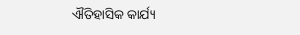ଐତିହାସିକ କାର୍ଯ୍ୟ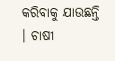କରିବାକୁ ଯାଉଛନ୍ତି । ଚାଷୀ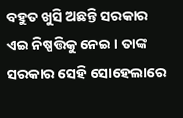ବହୁତ ଖୁସି ଅଛନ୍ତି ସରକାର ଏଇ ନିଷ୍ପତ୍ତିକୁ ନେଇ । ତାଙ୍କ ସରକାର ସେହି ସୋହେଲାରେ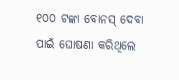୧୦୦ ଟଙ୍କା ବୋନସ୍ ଦେବା ପାଇଁ ଘୋଷଣା କରିଥିଲେ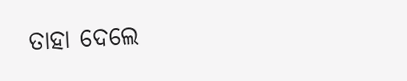ତାହା ଦେଲେ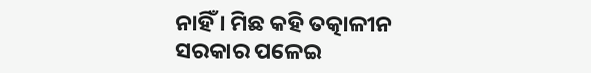ନାହିଁ । ମିଛ କହି ତତ୍କାଳୀନ ସରକାର ପଳେଇ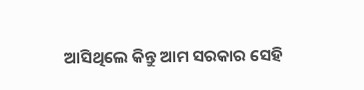ଆସିଥିଲେ କିନ୍ତୁ ଆମ ସରକାର ସେହି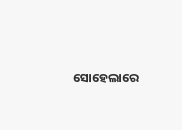ସୋହେଲାରେ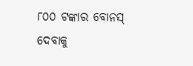୮୦୦ ଟଙ୍କାର ବୋନସ୍ ଦେବାକୁ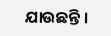ଯାଉଛନ୍ତି ।